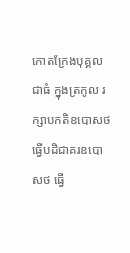កោតក្រែងបុគ្គលជាធំ ក្នុងត្រកូល រក្សាបកតិឧបោសថ ធ្វើបដិជាគរឧបោសថ ធ្វើ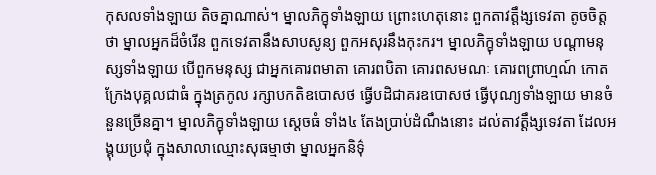កុសលទាំងឡាយ តិចគ្នាណាស់។ ម្នាលភិក្ខុទាំងឡាយ ព្រោះហេតុនោះ ពួកតាវត្តឹង្សទេវតា តូចចិត្តថា ម្នាលអ្នកដ៏ចំរើន ពួកទេវតានឹងសាបសូន្យ ពួកអសុរនឹងកុះករ។ ម្នាលភិក្ខុទាំងឡាយ បណ្ដាមនុស្សទាំងឡាយ បើពួកមនុស្ស ជាអ្នកគោរពមាតា គោរពបិតា គោរពសមណៈ គោរពព្រាហ្មណ៍ កោតក្រែងបុគ្គលជាធំ ក្នុងត្រកូល រក្សាបកតិឧបោសថ ធ្វើបដិជាគរឧបោសថ ធ្វើបុណ្យទាំងឡាយ មានចំនួនច្រើនគ្នា។ ម្នាលភិក្ខុទាំងឡាយ សេ្ដចធំ ទាំង៤ តែងប្រាប់ដំណឹងនោះ ដល់តាវត្តឹង្សទេវតា ដែលអង្គុយប្រជុំ ក្នុងសាលាឈ្មោះសុធម្មាថា ម្នាលអ្នកនិទ៌ុ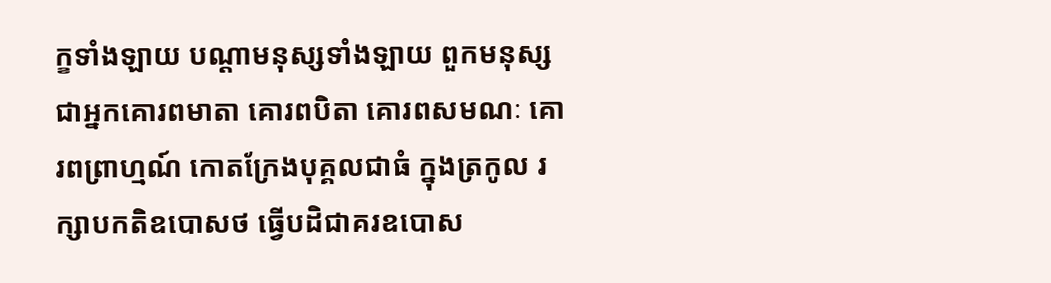ក្ខទាំងឡាយ បណ្ដាមនុស្សទាំងឡាយ ពួកមនុស្សជាអ្នកគោរពមាតា គោរពបិតា គោរពសមណៈ គោរពព្រាហ្មណ៍ កោតក្រែងបុគ្គលជាធំ ក្នុងត្រកូល រក្សាបកតិឧបោសថ ធ្វើបដិជាគរឧបោស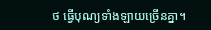ថ ធ្វើបុណ្យទាំងឡាយច្រើនគ្នា។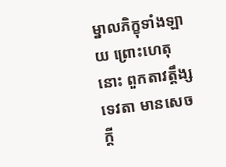ម្នាលភិក្ខុទាំងឡាយ ព្រោះហេតុនោះ ពួកតាវត្តឹង្សទេវតា មានសេចក្ដី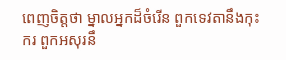ពេញចិត្តថា ម្នាលអ្នកដ៏ចំរើន ពួកទេវតានឹងកុះករ ពួកអសុរនឹ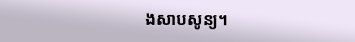ងសាបសូន្យ។